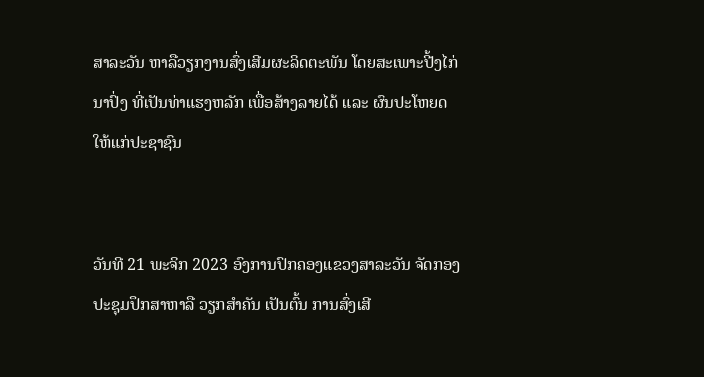ສາລະວັນ ຫາລືວຽກງານສົ່ງເສີມຜະລິດຕະພັນ ໂດຍສະເພາະປີ້ງໄກ່ນາປົ່ງ ທີ່ເປັນທ່າແຮງຫລັກ ເພື່ອສ້າງລາຍໄດ້ ແລະ ຜົນປະໂຫຍດໃຫ້ແກ່ປະຊາຊົນ


ວັນທີ 21 ພະຈິກ 2023 ອົງການປົກຄອງແຂວງສາລະວັນ ຈັດກອງປະຊຸມປຶກສາຫາລື ວຽກສຳຄັນ ເປັນຕົ້ນ ການສົ່ງເສີ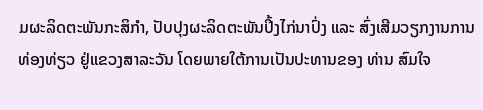ມຜະລິດຕະພັນກະສິກຳ, ປັບປຸງຜະລິດຕະພັນປິ້ງໄກ່ນາປົ່ງ ແລະ ສົ່ງເສີມວຽກງານການທ່ອງທ່ຽວ ຢູ່ແຂວງສາລະວັນ ໂດຍພາຍໃຕ້ການເປັນປະທານຂອງ ທ່ານ ສົມໃຈ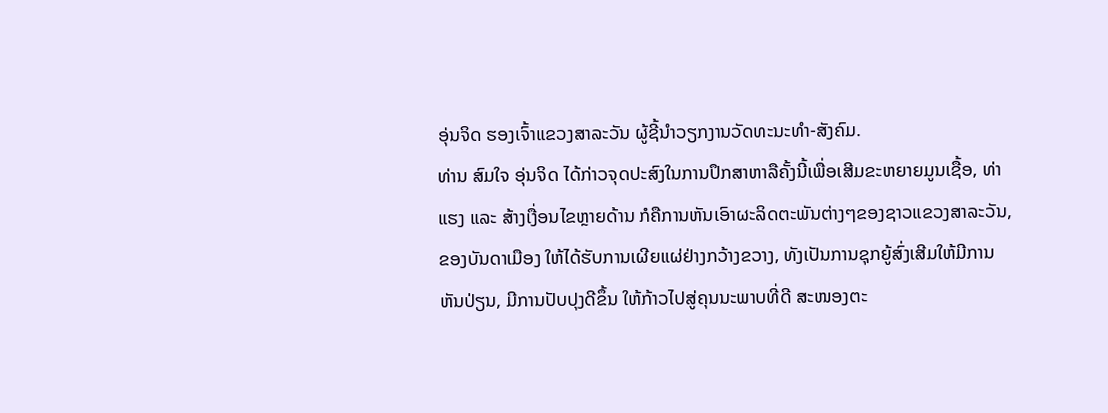ອຸ່ນຈິດ ຮອງເຈົ້າແຂວງສາລະວັນ ຜູ້ຊີ້ນຳວຽກງານວັດທະນະທຳ-ສັງຄົມ.
ທ່ານ ສົມໃຈ ອຸ່ນຈິດ ໄດ້ກ່າວຈຸດປະສົງໃນການປຶກສາຫາລືຄັ້ງນີ້ເພື່ອເສີມຂະຫຍາຍມູນເຊື້ອ, ທ່າແຮງ ແລະ ສ້າງເງື່ອນໄຂຫຼາຍດ້ານ ກໍຄືການຫັນເອົາຜະລິດຕະພັນຕ່າງໆຂອງຊາວແຂວງສາລະວັນ, ຂອງບັນດາເມືອງ ໃຫ້ໄດ້ຮັບການເຜີຍແຜ່ຢ່າງກວ້າງຂວາງ, ທັງເປັນການຊຸກຍູ້ສົ່ງເສີມໃຫ້ມີການຫັນປ່ຽນ, ມີການປັບປຸງດີຂຶ້ນ ໃຫ້ກ້າວໄປສູ່ຄຸນນະພາບທີ່ດີ ສະໜອງຕະ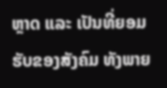ຫຼາດ ແລະ ເປັນທີ່ຍອມຮັບຂອງສັງຄົມ ທັງພາຍ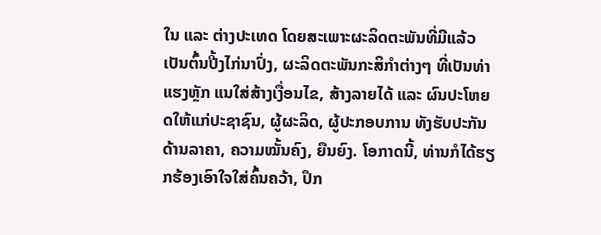ໃນ ແລະ ຕ່າງປະເທດ ໂດຍສະເພາະຜະລິດຕະພັນທີ່ມີແລ້ວ ເປັນຕົ້ນປີ້ງໄກ່ນາປົ່ງ, ຜະລິດຕະພັນກະສິກຳຕ່າງໆ ທີ່ເປັນທ່າແຮງຫຼັກ ແນໃສ່ສ້າງເງື່ອນໄຂ, ສ້າງລາຍໄດ້ ແລະ ຜົນປະໂຫຍດໃຫ້ແກ່ປະຊາຊົນ, ຜູ້ຜະລິດ, ຜູ້ປະກອບການ ທັງຮັບປະກັນດ້ານລາຄາ, ຄວາມໝັ້ນຄົງ, ຍືນຍົງ. ໂອກາດນີ້, ທ່ານກໍໄດ້ຮຽກຮ້ອງເອົາໃຈໃສ່ຄົ້ນຄວ້າ, ປຶກ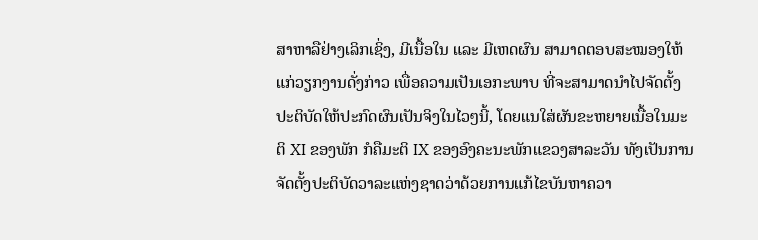ສາຫາລືຢ່າງເລິກເຊິ່ງ, ມີເນື້ອໃນ ແລະ ມີເຫດຜົນ ສາມາດຕອບສະໝອງໃຫ້ແກ່ວຽກງານດັ່ງກ່າວ ເພື່ອຄວາມເປັນເອກະພາບ ທີ່ຈະສາມາດນຳໄປຈັດຕັ້ງປະຕິບັດໃຫ້ປະກົດຜົນເປັນຈິງໃນໄວໆນີ້, ໂດຍແນໃສ່ຜັນຂະຫຍາຍເນື້ອໃນມະຕິ XI ຂອງພັກ ກໍຄືມະຕິ IX ຂອງອົງຄະນະພັກແຂວງສາລະວັນ ທັງເປັນການຈັດຕັ້ງປະຕິບັດວາລະແຫ່ງຊາດວ່າດ້ວຍການແກ້ໄຂບັນຫາຄວາ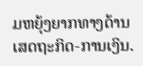ມຫຍຸ້ງຍາກທາງດ້ານເສດຖະກິດ-ການເງິນ.